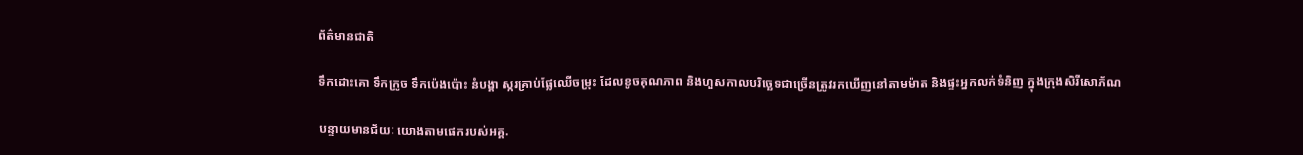ព័ត៌មានជាតិ

ទឹកដោះគោ ទឹកក្រូច ទឹកប៉េងប៉ោះ នំបង្គា ស្ករគ្រាប់ផ្លែឈើចម្រុះ ដែលខូចគុណភាព និងហួសកាលបរិច្ឆេទជាច្រើនត្រូវរកឃើញនៅតាមម៉ាត និងផ្ទះអ្នកលក់ទំនិញ ក្នុងក្រុងសិរីសោភ័ណ

បន្ទាយមានជ័យៈ យោងតាមផេករបស់អគ្គ.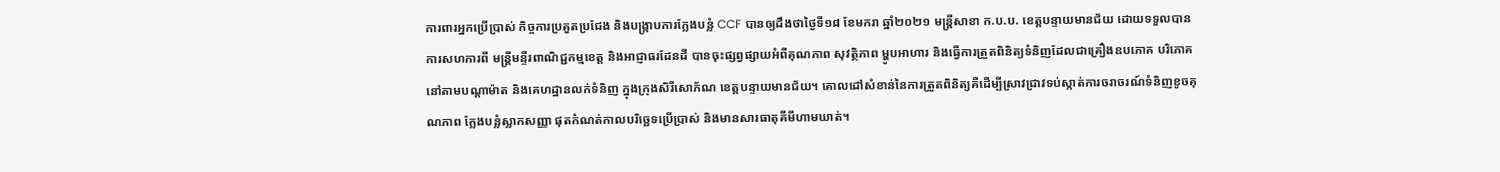ការពារអ្នកប្រើប្រាស់ កិច្ចការប្រគួតប្រជែង និងបង្រ្កាបការក្លែងបន្លំ CCF បានឲ្យដឹងថាថ្ងៃទី១៨ ខែមករា ឆ្នាំ២០២១ មន្ត្រីសាខា ក.ប.ប. ខេត្តបន្ទាយមានជ័យ ដោយទទួលបានការសហការពី មន្ត្រីមន្ទីរពាណិជ្ជកម្មខេត្ត និងអាជ្ញាធរដែនដី បានចុះផ្សព្វផ្សាយអំពីគុណភាព សុវត្ថិភាព ម្ហូបអាហារ និងធ្វើការត្រួតពិនិត្យទំនិញដែលជាគ្រឿងឧបភោគ បរិភោគ នៅតាមបណ្តាម៉ាត និងគេហដ្ឋានលក់ទំនិញ ក្នុងក្រុងសិរីសោភ័ណ ខេត្តបន្ទាយមានជ័យ។ គោលដៅសំខាន់នៃការត្រួតពិនិត្យគឺដើម្បីស្រាវជ្រាវទប់ស្កាត់ការចរាចរណ៍ទំនិញខូចគុណភាព ក្លែងបន្លំស្លាកសញ្ញា ផុតកំណត់កាលបរិច្ឆេទប្រើប្រាស់ និងមានសារធាតុគីមីហាមឃាត់។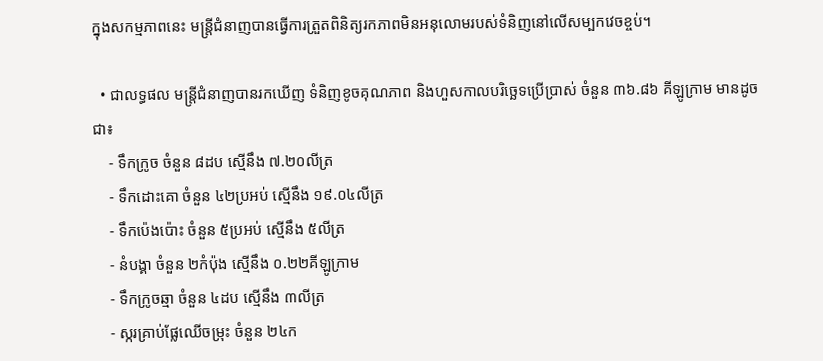ក្នុងសកម្មភាពនេះ មន្ត្រីជំនាញបានធ្វើការត្រួតពិនិត្យរកភាពមិនអនុលោមរបស់ទំនិញនៅលើសម្បកវេចខ្ចប់។

  • ជាលទ្ធផល មន្ត្រីជំនាញបានរកឃើញ ទំនិញខូចគុណភាព និងហួសកាលបរិច្ឆេទប្រើប្រាស់ ចំនួន ៣៦.៨៦ គីឡូក្រាម មានដូចជា៖
    ⁃ ទឹកក្រូច ចំនួន ៨ដប ស្មើនឹង ៧.២០លីត្រ
    ⁃ ទឹកដោះគោ ចំនួន ៤២ប្រអប់ ស្មើនឹង ១៩.០៤លីត្រ
    ⁃ ទឹកប៉េងប៉ោះ ចំនួន ៥ប្រអប់ ស្មើនឹង ៥លីត្រ
    ⁃ នំបង្គា ចំនួន ២កំប៉ុង ស្មើនឹង ០.២២គីឡូក្រាម
    ⁃ ទឹកក្រូចឆ្មា ចំនួន ៤ដប ស្មើនឹង ៣លីត្រ
    ⁃ ស្ករគ្រាប់ផ្លែឈើចម្រុះ ចំនួន ២៤ក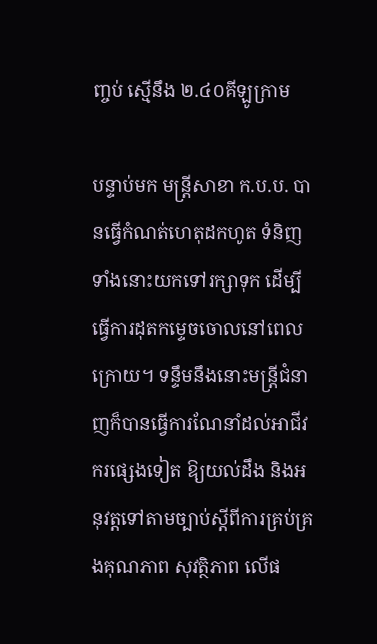ញ្ចប់ ស្មើនឹង ២.៤០គីឡូក្រាម

បន្ទាប់មក មន្ត្រីសាខា ក.ប.ប. បានធ្វើកំណត់ហេតុដកហូត ទំនិញទាំងនោះយកទៅរក្សាទុក ដើម្បីធ្វើការដុតកម្ទេចចោលនៅពេលក្រោយ។ ទន្ទឹមនឹងនោះមន្ត្រីជំនាញក៏បានធ្វើការណែនាំដល់អាជីវករផ្សេងទៀត ឱ្យយល់ដឹង និងអនុវត្តទៅតាមច្បាប់ស្តីពីការគ្រប់គ្រងគុណភាព សុវត្ថិភាព លើផ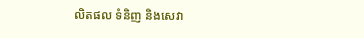លិតផល ទំនិញ និងសេវា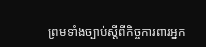ព្រមទាំងច្បាប់ស្តីពីកិច្ចការពារអ្នក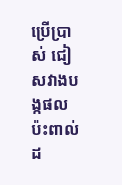ប្រើប្រាស់ ជៀសវាងបង្កផលប៉ះពាល់ដ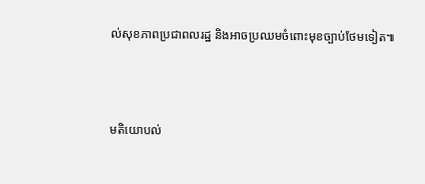ល់សុខភាពប្រជាពលរដ្ឋ និងអាចប្រឈមចំពោះមុខច្បាប់ថែមទៀត៕



មតិយោបល់